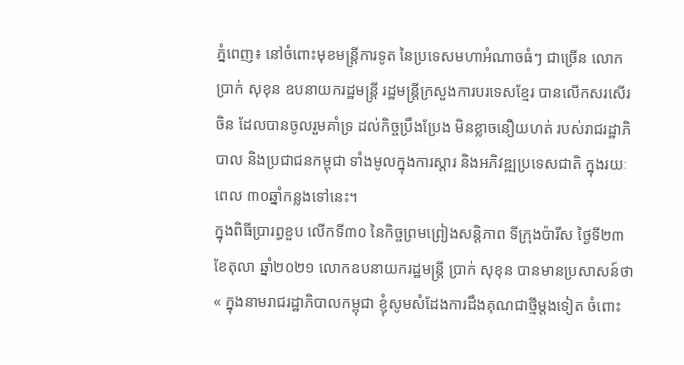ភ្នំពេញ៖ នៅចំពោះមុខមន្រ្តីការទូត នៃប្រទេសមហាអំណាចធំៗ ជាច្រើន លោក ប្រាក់ សុខុន ឧបនាយករដ្ឋមន្រ្តី រដ្ឋមន្រ្តីក្រសួងការបរទេសខ្មែរ បានលើកសរសើរចិន ដែលបានចូលរួមគាំទ្រ ដល់កិច្ចប្រឹងប្រែង មិនខ្លាចនឿយហត់ របស់រាជរដ្ឋាភិបាល និងប្រជាជនកម្ពុជា ទាំងមូលក្នុងការស្តារ និងអភិវឌ្ឍប្រទេសជាតិ ក្នុងរយៈពេល ៣០ឆ្នាំកន្លងទៅនេះ។
ក្នុងពិធីប្រារព្ធខួប លើកទី៣០ នៃកិច្ចព្រមព្រៀងសន្តិភាព ទីក្រុងប៉ារីស ថ្ងៃទី២៣ ខែតុលា ឆ្នាំ២០២១ លោកឧបនាយករដ្ឋមន្ត្រី ប្រាក់ សុខុន បានមានប្រសាសន៍ថា « ក្នុងនាមរាជរដ្ឋាភិបាលកម្ពុជា ខ្ញុំសូមសំដែងការដឹងគុណជាថ្មីម្តងទៀត ចំពោះ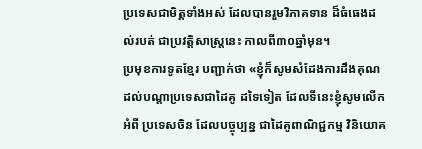ប្រទេសជាមិត្តទាំងអស់ ដែលបានរួមវិភាគទាន ដ៏ធំធេងដល់របត់ ជាប្រវត្តិសាស្ត្រនេះ កាលពី៣០ឆ្នាំមុន។
ប្រមុខការទូតខ្មែរ បញ្ជាក់ថា «ខ្ញុំក៏សូមសំដែងការដឹងគុណ ដល់បណ្តាប្រទេសជាដៃគូ ដទៃទៀត ដែលទីនេះខ្ញុំសូមលើកអំពី ប្រទេសចិន ដែលបច្ចុប្បន្ន ជាដៃគូពាណិជ្ជកម្ម វិនិយោគ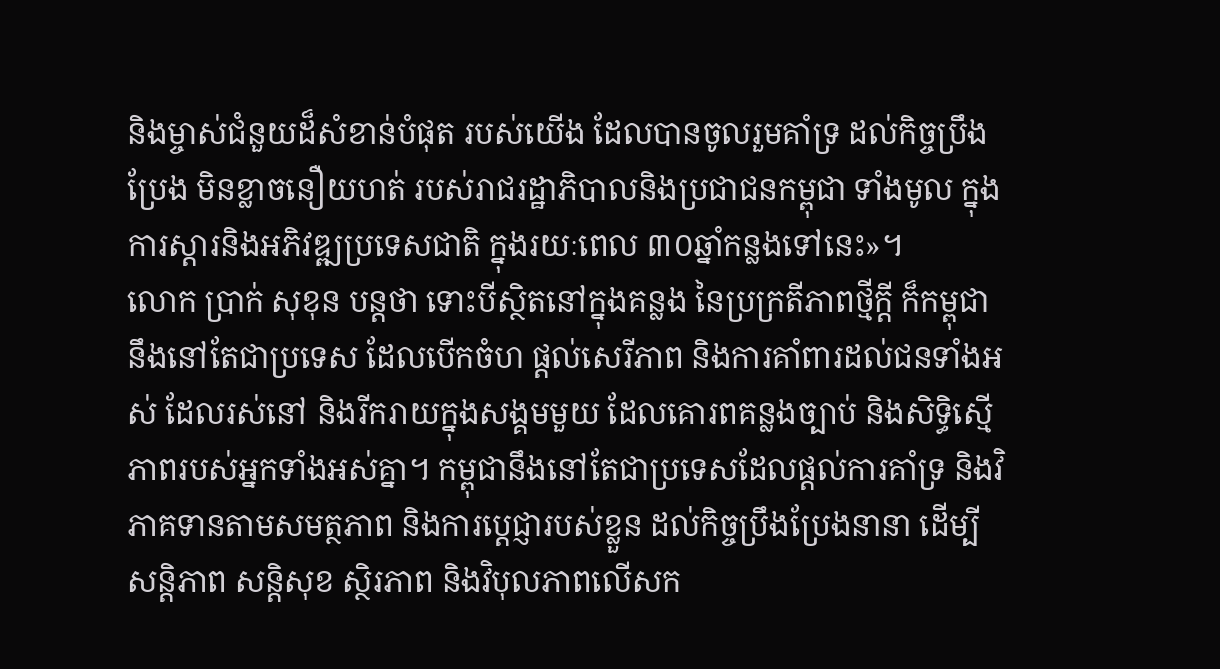និងម្ចាស់ជំនួយដ៏សំខាន់បំផុត របស់យើង ដែលបានចូលរួមគាំទ្រ ដល់កិច្ចប្រឹងប្រែង មិនខ្លាចនឿយហត់ របស់រាជរដ្ឋាភិបាលនិងប្រជាជនកម្ពុជា ទាំងមូល ក្នុងការស្តារនិងអភិវឌ្ឍប្រទេសជាតិ ក្នុងរយៈពេល ៣០ឆ្នាំកន្លងទៅនេះ»។
លោក ប្រាក់ សុខុន បន្តថា ទោះបីស្ថិតនៅក្នុងគន្លង នៃប្រក្រតីភាពថ្មីក្តី ក៏កម្ពុជានឹងនៅតែជាប្រទេស ដែលបើកចំហ ផ្តល់សេរីភាព និងការគាំពារដល់ជនទាំងអស់ ដែលរស់នៅ និងរីករាយក្នុងសង្គមមួយ ដែលគោរពគន្លងច្បាប់ និងសិទ្ធិស្មើភាពរបស់អ្នកទាំងអស់គ្នា។ កម្ពុជានឹងនៅតែជាប្រទេសដែលផ្តល់ការគាំទ្រ និងវិភាគទានតាមសមត្ថភាព និងការប្តេជ្ញារបស់ខ្លួន ដល់កិច្ចប្រឹងប្រែងនានា ដើម្បីសន្តិភាព សន្តិសុខ ស្ថិរភាព និងវិបុលភាពលើសក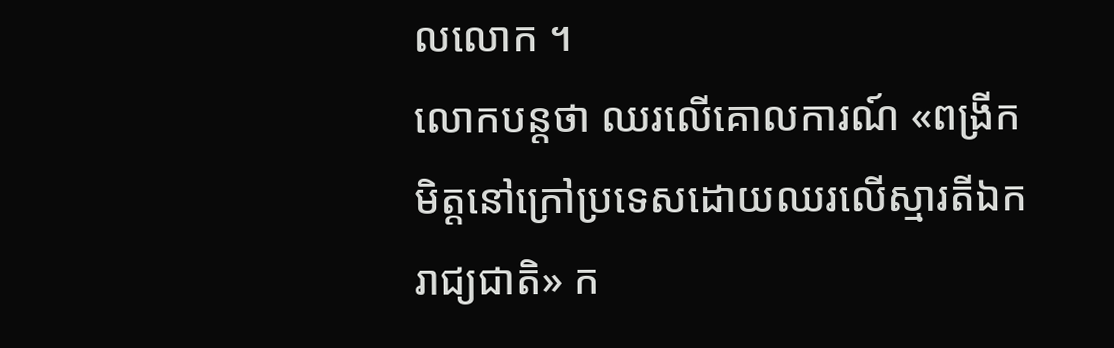លលោក ។
លោកបន្តថា ឈរលើគោលការណ៍ «ពង្រីកមិត្តនៅក្រៅប្រទេសដោយឈរលើស្មារតីឯករាជ្យជាតិ» ក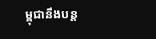ម្ពុជានឹងបន្ត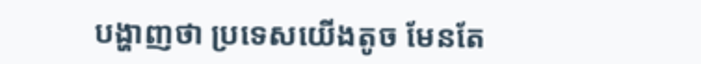បង្ហាញថា ប្រទេសយើងតូច មែនតែ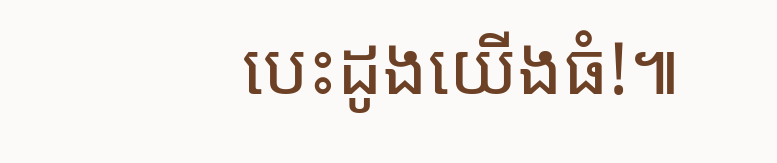បេះដូងយើងធំ!៕